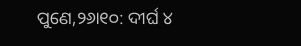ପୁଣେ,୨୬ା୧୦: ଦୀର୍ଘ ୪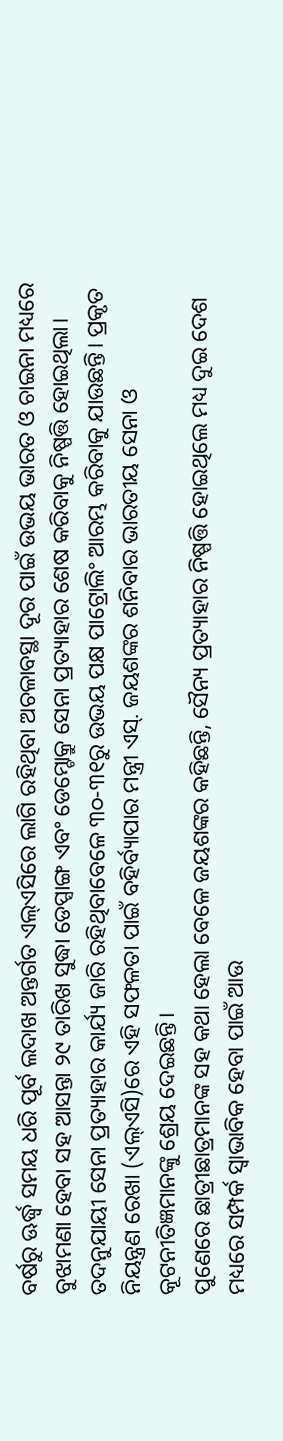ବର୍ଷରୁ ଊର୍ଦ୍ଧ୍ୱ ସମୟ ଧରି ପୂର୍ବ ଲଦାଖ ଅନ୍ତର୍ଗତ ଏଲ୍ଏସିରେ ଲାଗି ରହିଥିବା ଅଚଳାବସ୍ଥା ଦୂର ପାଇଁ ଉଭୟ ଭାରତ ଓ ଚାଇନା ମଧ୍ୟରେ ବୁଝାମଣା ହେବା ସହ ଆସନ୍ତା ୨୯ ତାରିଖ ସୁଦ୍ଧା ଡେପ୍ସାଙ୍ଗ ଏବଂ ଡେମ୍ଚୋକ୍ରୁ ସେନା ପ୍ରତ୍ୟାହାର ଶେଷ କରିବାକୁ ନିଷ୍ପତ୍ତି ହୋଇଥିଲା। ତଦନୁଯାୟୀ ସେନା ପ୍ରତ୍ୟାହାର କାର୍ଯ୍ୟ ଜାରି ରହିଥିବାବେଳେ ୩୦-୩୧ରୁ ଉଭୟ ପକ୍ଷ ପାଟ୍ରୋଲିଂ ଆରମ୍ଭ କରିବାକୁ ଯାଉଛନ୍ତି। ପ୍ରକୃତ ନିୟନ୍ତ୍ରଣ ରେଖା (ଏଲ୍ଏସି)ରେ ଏହି ସଫଳତା ପାଇଁ ବହିର୍ବ୍ୟାପାର ମନ୍ତ୍ରୀ ଏସ୍. ଜୟଶଙ୍କର ଶନିବାର ଭାରତୀୟ ସେନା ଓ କୂଟନୀତିଜ୍ଞମାନଙ୍କୁ ଶ୍ରେୟ ଦେଇଛନ୍ତି।
ପୁଣେରେ ଛାତ୍ରୀଛାତ୍ରମାନଙ୍କ ସହ କଥା ହେଲା ବେଳେ ଜୟଶଙ୍କର କହିଛନ୍ତି, ସୈନ୍ୟ ପ୍ରତ୍ୟାହାର ନିଷ୍ପତ୍ତି ହୋଇଥିଲେ ମଧ୍ୟ ଦୁଇ ଦେଶ ମଧ୍ୟରେ ସମ୍ପର୍କ ସ୍ବାଭାବିକ ହେବା ପାଇଁ ଆଉ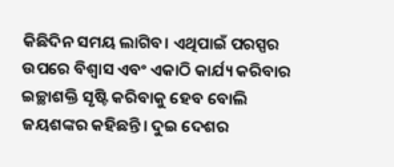କିଛିଦିନ ସମୟ ଲାଗିବ। ଏଥିପାଇଁ ପରସ୍ପର ଉପରେ ବିଶ୍ୱାସ ଏବଂ ଏକାଠି କାର୍ଯ୍ୟ କରିବାର ଇଚ୍ଛାଶକ୍ତି ସୃଷ୍ଟି କରିବାକୁ ହେବ ବୋଲି ଜୟଶଙ୍କର କହିଛନ୍ତି। ଦୁଇ ଦେଶର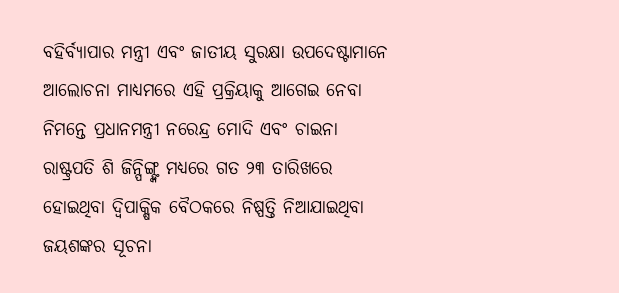ବହିର୍ବ୍ୟାପାର ମନ୍ତ୍ରୀ ଏବଂ ଜାତୀୟ ସୁରକ୍ଷା ଉପଦେଷ୍ଟାମାନେ ଆଲୋଚନା ମାଧ୍ୟମରେ ଏହି ପ୍ରକ୍ରିୟାକୁ ଆଗେଇ ନେବା ନିମନ୍ତେ ପ୍ରଧାନମନ୍ତ୍ରୀ ନରେନ୍ଦ୍ର ମୋଦି ଏବଂ ଚାଇନା ରାଷ୍ଟ୍ରପତି ଶି ଜିନ୍ପିଙ୍ଗ୍ଙ୍କ ମଧ୍ୟରେ ଗତ ୨୩ ତାରିଖରେ ହୋଇଥିବା ଦ୍ୱିପାକ୍ଷିକ ବୈଠକରେ ନିଷ୍ପତ୍ତି ନିଆଯାଇଥିବା ଜୟଶଙ୍କର ସୂଚନା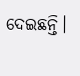ଦେଇଛନ୍ତି।